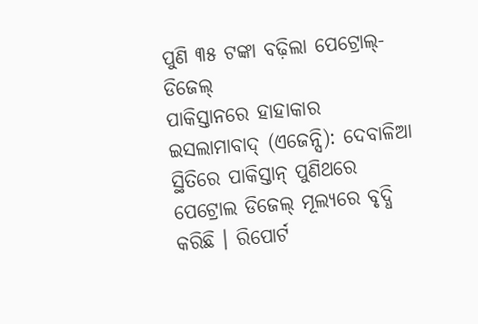ପୁଣି ୩୫ ଟଙ୍କା ବଢ଼ିଲା ପେଟ୍ରୋଲ୍-ଡିଜେଲ୍
ପାକିସ୍ତାନରେ ହାହାକାର
ଇସଲାମାବାଦ୍ (ଏଜେନ୍ସି): ଦେବାଳିଆ ସ୍ଥିତିରେ ପାକିସ୍ତାନ୍ ପୁଣିଥରେ ପେଟ୍ରୋଲ ଡିଜେଲ୍ ମୂଲ୍ୟରେ ବୃଦ୍ଧି କରିଛି । ରିପୋର୍ଟ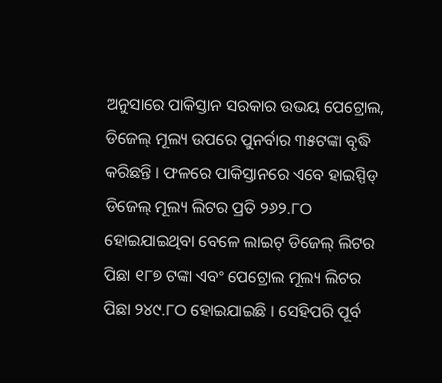ଅନୁସାରେ ପାକିସ୍ତାନ ସରକାର ଉଭୟ ପେଟ୍ରୋଲ, ଡିଜେଲ୍ ମୂଲ୍ୟ ଉପରେ ପୁନର୍ବାର ୩୫ଟଙ୍କା ବୃଦ୍ଧି କରିଛନ୍ତି । ଫଳରେ ପାକିସ୍ତାନରେ ଏବେ ହାଇସ୍ପିଡ୍ ଡିଜେଲ୍ ମୂଲ୍ୟ ଲିଟର ପ୍ରତି ୨୬୨.୮ଠ ହୋଇଯାଇଥିବା ବେଳେ ଲାଇଟ୍ ଡିଜେଲ୍ ଲିଟର ପିଛା ୧୮୭ ଟଙ୍କା ଏବଂ ପେଟ୍ରୋଲ ମୂଲ୍ୟ ଲିଟର ପିଛା ୨୪୯.୮ଠ ହୋଇଯାଇଛି । ସେହିପରି ପୂର୍ବ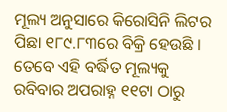ମୂଲ୍ୟ ଅନୁସାରେ କିରୋସିନି ଲିଟର ପିଛା ୧୮୯.୮୩ରେ ବିକ୍ରି ହେଉଛି । ତେବେ ଏହି ବର୍ଦ୍ଧିତ ମୂଲ୍ୟକୁ ରବିବାର ଅପରାହ୍ନ ୧୧ଟା ଠାରୁ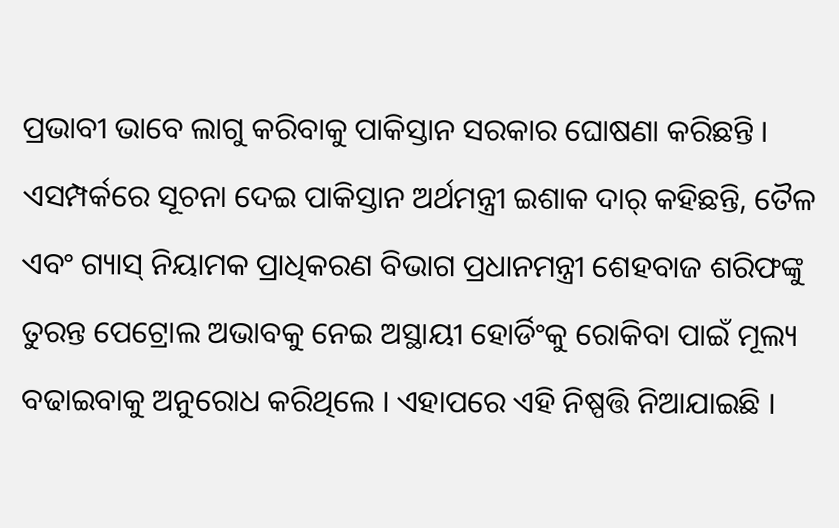ପ୍ରଭାବୀ ଭାବେ ଲାଗୁ କରିବାକୁ ପାକିସ୍ତାନ ସରକାର ଘୋଷଣା କରିଛନ୍ତି ।
ଏସମ୍ପର୍କରେ ସୂଚନା ଦେଇ ପାକିସ୍ତାନ ଅର୍ଥମନ୍ତ୍ରୀ ଇଶାକ ଦାର୍ କହିଛନ୍ତି, ତୈଳ ଏବଂ ଗ୍ୟାସ୍ ନିୟାମକ ପ୍ରାଧିକରଣ ବିଭାଗ ପ୍ରଧାନମନ୍ତ୍ରୀ ଶେହବାଜ ଶରିଫଙ୍କୁ ତୁରନ୍ତ ପେଟ୍ରୋଲ ଅଭାବକୁ ନେଇ ଅସ୍ଥାୟୀ ହୋର୍ଡିଂକୁ ରୋକିବା ପାଇଁ ମୂଲ୍ୟ ବଢାଇବାକୁ ଅନୁରୋଧ କରିଥିଲେ । ଏହାପରେ ଏହି ନିଷ୍ପତ୍ତି ନିଆଯାଇଛି ।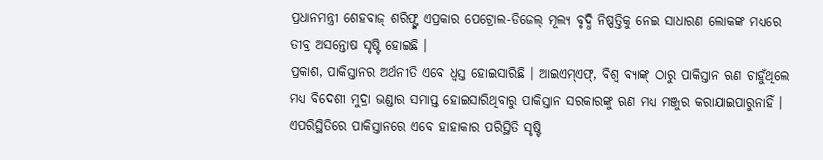ପ୍ରଧାନମନ୍ତ୍ରୀ ଶେହବାଜ୍ ଶରିଫ୍ଙ୍କ ଏପ୍ରକାର ପେଟ୍ରୋଲ-ଡିଜେଲ୍ ମୂଲ୍ୟ ବୃଦ୍ଧି ନିଷ୍ପତ୍ତିକୁ ନେଇ ସାଧାରଣ ଲୋକଙ୍କ ମଧ୍ୟରେ ତୀବ୍ର ଅସନ୍ତୋଷ ସୃଷ୍ଟି ହୋଇଛି ।
ପ୍ରକାଶ, ପାକିସ୍ତାନର ଅର୍ଥନୀତି ଏବେ ଧ୍ୱସ୍ତ ହୋଇସାରିଛି । ଆଇଏମ୍ଏଫ୍, ବିଶ୍ୱ ବ୍ୟାଙ୍କ୍ ଠାରୁ ପାକିସ୍ତାନ ଋଣ ଚାହୁଁଥିଲେ ମଧ୍ୟ ବିଦେଶୀ ମୁଦ୍ରା ଭଣ୍ଡାର ସମାପ୍ତ ହୋଇସାରିଥିବାରୁ ପାକିସ୍ତାନ ସରକାରଙ୍କୁ ଋଣ ମଧ୍ୟ ମଞ୍ଜୁର କରାଯାଇପାରୁନାହିଁ । ଏପରିସ୍ଥିତିରେ ପାକିସ୍ତାନରେ ଏବେ ହାହାକାର ପରିସ୍ଥିତି ସୃଷ୍ଟି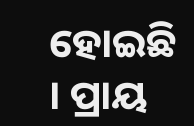ହୋଇଛି । ପ୍ରାୟ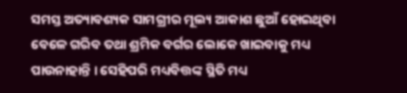ସମସ୍ତ ଅତ୍ୟାବଶ୍ୟକ ସାମଗ୍ରୀର ମୂଲ୍ୟ ଆକାଶ ଛୁଆଁ ହୋଇଥିବା ବେଳେ ଗରିବ ତଥା ଶ୍ରମିକ ବର୍ଗର ଲୋକେ ଖାଇବାକୁ ମଧ୍ୟ ପାଉନାହାନ୍ତି । ସେହିପରି ମଧ୍ୟବିତ୍ତଙ୍କ ସ୍ଥିତି ମଧ୍ୟ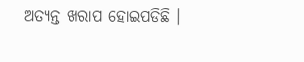ଅତ୍ୟନ୍ତ ଖରାପ ହୋଇପଡିଛି ।